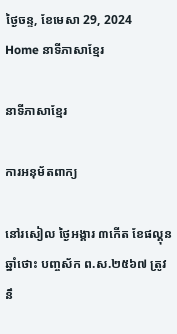ថ្ងៃចន្ទ, ខែមេសា 29, 2024
Home នាទីភាសាខ្មែរ

នាទីភាសាខ្មែរ

ការអនុម័តពាក្យ

នៅរសៀល ថ្ងៃអង្គារ ៣កើត ខែផល្គុន ឆ្នាំថោះ បញ្ចស័ក ព.ស.២៥៦៧ ត្រូវនឹ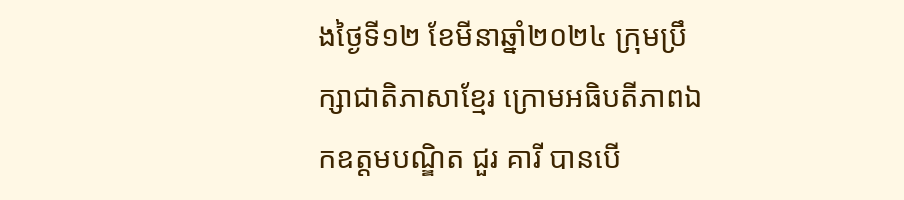ងថ្ងៃទី១២ ខែមីនាឆ្នាំ២០២៤ ក្រុមប្រឹក្សាជាតិភាសាខ្មែរ ក្រោមអធិបតីភាពឯកឧត្តមបណ្ឌិត ជួរ គារី បានបើ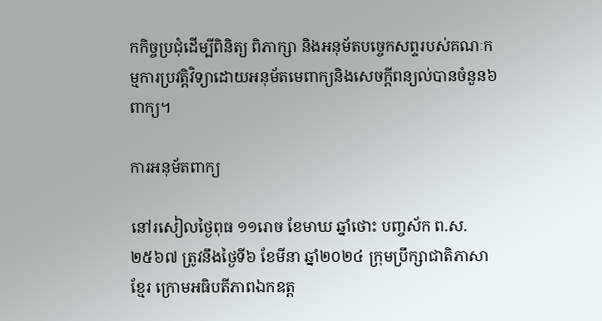កកិច្ចប្រជុំដើម្បីពិនិត្យ ពិភាក្សា និងអនុម័តបច្ចេកសព្ទរបស់គណៈកម្មការប្រវត្តិវិទ្យាដោយអនុម័តមេពាក្យនិងសេចក្ដីពន្យល់បានចំនួន៦ពាក្យ។

ការអនុម័តពាក្យ

នៅរសៀលថ្ងៃពុធ ១១រោច ខែមាឃ ឆ្នាំថោះ បញ្ចស័ក ព.ស.២៥៦៧ ត្រូវនឹងថ្ងៃទី៦ ខែមីនា ឆ្នាំ២០២៤ ក្រុមប្រឹក្សាជាតិភាសាខ្មែរ ក្រោមអធិបតីភាពឯកឧត្ត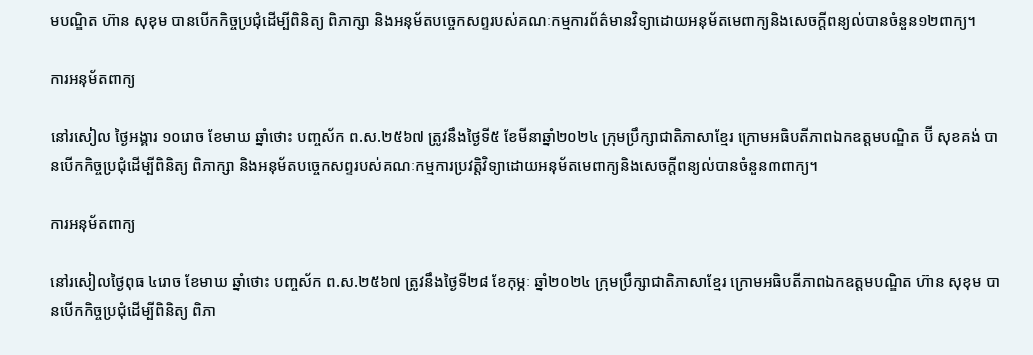មបណ្ឌិត ហ៊ាន សុខុម បានបើកកិច្ចប្រជុំដើម្បីពិនិត្យ ពិភាក្សា និងអនុម័តបច្ចេកសព្ទរបស់គណៈកម្មការព័ត៌មានវិទ្យាដោយអនុម័តមេពាក្យនិងសេចក្ដីពន្យល់បានចំនួន១២ពាក្យ។

ការអនុម័តពាក្យ

នៅរសៀល ថ្ងៃអង្គារ ១០រោច ខែមាឃ ឆ្នាំថោះ បញ្ចស័ក ព.ស.២៥៦៧ ត្រូវនឹងថ្ងៃទី៥ ខែមីនាឆ្នាំ២០២៤ ក្រុមប្រឹក្សាជាតិភាសាខ្មែរ ក្រោមអធិបតីភាពឯកឧត្តមបណ្ឌិត ប៊ី សុខគង់ បានបើកកិច្ចប្រជុំដើម្បីពិនិត្យ ពិភាក្សា និងអនុម័តបច្ចេកសព្ទរបស់គណៈកម្មការប្រវត្តិវិទ្យាដោយអនុម័តមេពាក្យនិងសេចក្ដីពន្យល់បានចំនួន៣ពាក្យ។

ការអនុម័តពាក្យ

នៅរសៀលថ្ងៃពុធ ៤រោច ខែមាឃ ឆ្នាំថោះ បញ្ចស័ក ព.ស.២៥៦៧ ត្រូវនឹងថ្ងៃទី២៨ ខែកុម្ភៈ ឆ្នាំ២០២៤ ក្រុមប្រឹក្សាជាតិភាសាខ្មែរ ក្រោមអធិបតីភាពឯកឧត្តមបណ្ឌិត ហ៊ាន សុខុម បានបើកកិច្ចប្រជុំដើម្បីពិនិត្យ ពិភា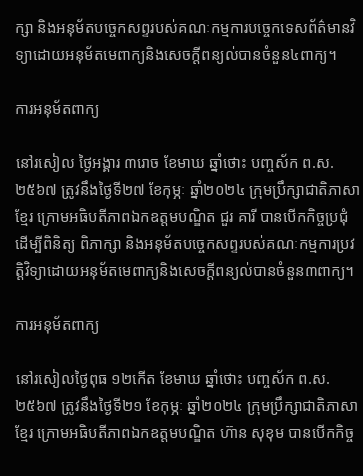ក្សា និងអនុម័តបច្ចេកសព្ទរបស់គណៈកម្មការបច្ចេកទេសព័ត៌មានវិទ្យាដោយអនុម័តមេពាក្យនិងសេចក្ដីពន្យល់បានចំនួន៤ពាក្យ។

ការអនុម័តពាក្យ

នៅរសៀល ថ្ងៃអង្គារ ៣រោច ខែមាឃ ឆ្នាំថោះ បញ្ចស័ក ព.ស.២៥៦៧ ត្រូវនឹងថ្ងៃទី២៧ ខែកុម្ភៈ ឆ្នាំ២០២៤ ក្រុមប្រឹក្សាជាតិភាសាខ្មែរ ក្រោមអធិបតីភាពឯកឧត្តមបណ្ឌិត ជួរ គារី បានបើកកិច្ចប្រជុំដើម្បីពិនិត្យ ពិភាក្សា និងអនុម័តបច្ចេកសព្ទរបស់គណៈកម្មការប្រវត្តិវិទ្យាដោយអនុម័តមេពាក្យនិងសេចក្ដីពន្យល់បានចំនួន៣ពាក្យ។

ការអនុម័តពាក្យ

នៅរសៀលថ្ងៃពុធ ១២កើត ខែមាឃ ឆ្នាំថោះ បញ្ចស័ក ព.ស.២៥៦៧ ត្រូវនឹងថ្ងៃទី២១ ខែកុម្ភៈ ឆ្នាំ២០២៤ ក្រុមប្រឹក្សាជាតិភាសាខ្មែរ ក្រោមអធិបតីភាពឯកឧត្តមបណ្ឌិត ហ៊ាន សុខុម បានបើកកិច្ច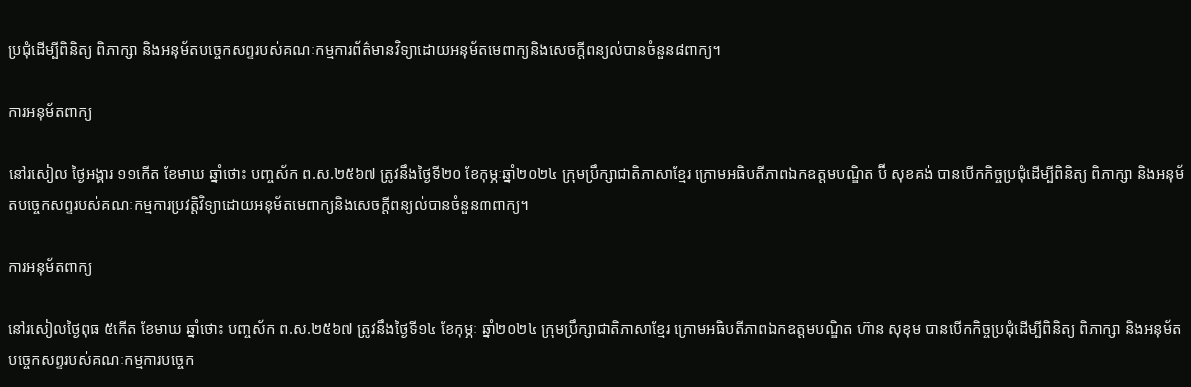ប្រជុំដើម្បីពិនិត្យ ពិភាក្សា និងអនុម័តបច្ចេកសព្ទរបស់គណៈកម្មការព័ត៌មានវិទ្យាដោយអនុម័តមេពាក្យនិងសេចក្ដីពន្យល់បានចំនួន៨ពាក្យ។

ការអនុម័តពាក្យ

នៅរសៀល ថ្ងៃអង្គារ ១១កើត ខែមាឃ ឆ្នាំថោះ បញ្ចស័ក ព.ស.២៥៦៧ ត្រូវនឹងថ្ងៃទី២០ ខែកុម្ភៈឆ្នាំ២០២៤ ក្រុមប្រឹក្សាជាតិភាសាខ្មែរ ក្រោមអធិបតីភាពឯកឧត្តមបណ្ឌិត ប៊ី សុខគង់ បានបើកកិច្ចប្រជុំដើម្បីពិនិត្យ ពិភាក្សា និងអនុម័តបច្ចេកសព្ទរបស់គណៈកម្មការប្រវត្តិវិទ្យាដោយអនុម័តមេពាក្យនិងសេចក្ដីពន្យល់បានចំនួន៣ពាក្យ។

ការអនុម័តពាក្យ

នៅរសៀលថ្ងៃពុធ ៥កើត ខែមាឃ ឆ្នាំថោះ បញ្ចស័ក ព.ស.២៥៦៧ ត្រូវនឹងថ្ងៃទី១៤ ខែកុម្ភៈ ឆ្នាំ២០២៤ ក្រុមប្រឹក្សាជាតិភាសាខ្មែរ ក្រោមអធិបតីភាពឯកឧត្តមបណ្ឌិត ហ៊ាន សុខុម បានបើកកិច្ចប្រជុំដើម្បីពិនិត្យ ពិភាក្សា និងអនុម័តបច្ចេកសព្ទរបស់គណៈកម្មការបច្ចេក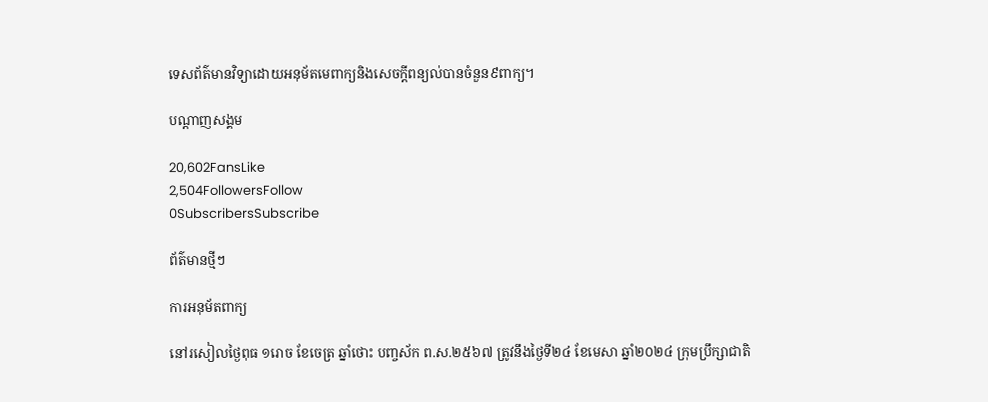ទេសព័ត៌មានវិទ្យាដោយអនុម័តមេពាក្យនិងសេចក្ដីពន្យល់បានចំនួន៩ពាក្យ។

បណ្ដាញសង្គម

20,602FansLike
2,504FollowersFollow
0SubscribersSubscribe

ព័ត៌មានថ្មីៗ

ការអនុម័តពាក្យ

នៅរសៀលថ្ងៃពុធ ១រោច ខែចេត្រ ឆ្នាំថោះ បញ្ចស័ក ព.ស.២៥៦៧ ត្រូវនឹងថ្ងៃទី២៤ ខែមេសា ឆ្នាំ២០២៤ ក្រុមប្រឹក្សាជាតិ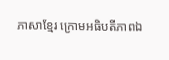ភាសាខ្មែរ ក្រោមអធិបតីភាពឯ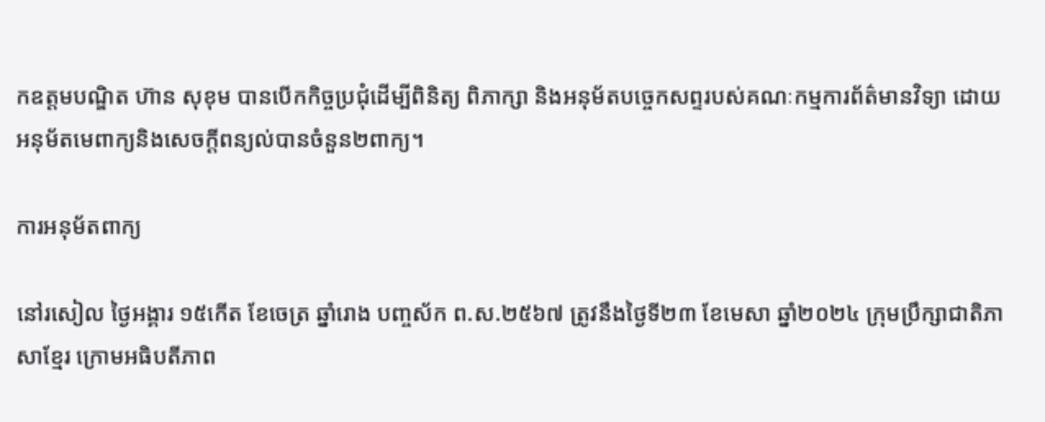កឧត្តមបណ្ឌិត ហ៊ាន សុខុម បានបើកកិច្ចប្រជុំដើម្បីពិនិត្យ ពិភាក្សា និងអនុម័តបច្ចេកសព្ទរបស់គណៈកម្មការព័ត៌មានវិទ្យា ដោយអនុម័តមេពាក្យនិងសេចក្ដីពន្យល់បានចំនួន២ពាក្យ។

ការអនុម័តពាក្យ

នៅរសៀល ថ្ងៃអង្គារ ១៥កើត ខែចេត្រ ឆ្នាំរោង បញ្ចស័ក ព.ស.២៥៦៧ ត្រូវនឹងថ្ងៃទី២៣ ខែមេសា ឆ្នាំ២០២៤ ក្រុមប្រឹក្សាជាតិភាសាខ្មែរ ក្រោមអធិបតីភាព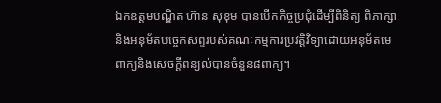ឯកឧត្តមបណ្ឌិត ហ៊ាន សុខុម បានបើកកិច្ចប្រជុំដើម្បីពិនិត្យ ពិភាក្សា និងអនុម័តបច្ចេកសព្ទរបស់គណៈកម្មការប្រវត្តិវិទ្យាដោយអនុម័តមេពាក្យនិងសេចក្ដីពន្យល់បានចំនួន៨ពាក្យ។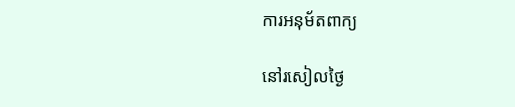ការអនុម័តពាក្យ

នៅរសៀលថ្ងៃ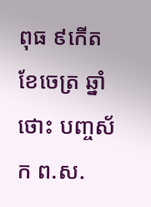ពុធ ៩កើត ខែចេត្រ ឆ្នាំថោះ បញ្ចស័ក ព.ស.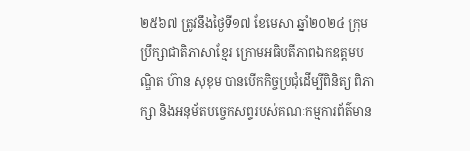២៥៦៧ ត្រូវនឹងថ្ងៃទី១៧ ខែមេសា ឆ្នាំ២០២៤ ក្រុមប្រឹក្សាជាតិភាសាខ្មែរ ក្រោមអធិបតីភាពឯកឧត្តមបណ្ឌិត ហ៊ាន សុខុម បានបើកកិច្ចប្រជុំដើម្បីពិនិត្យ ពិភាក្សា និងអនុម័តបច្ចេកសព្ទរបស់គណៈកម្មការព័ត៌មាន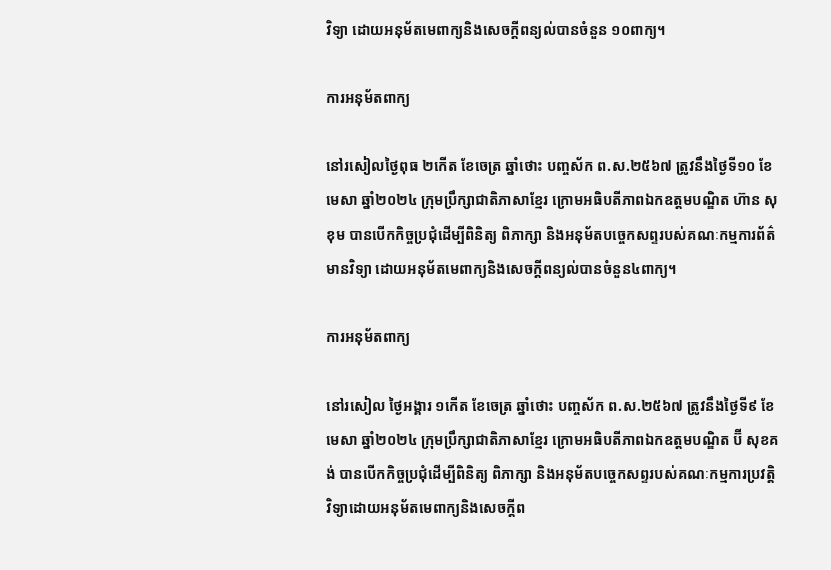វិទ្យា ដោយអនុម័តមេពាក្យនិងសេចក្ដីពន្យល់បានចំនួន ១០ពាក្យ។

ការអនុម័តពាក្យ

នៅរសៀលថ្ងៃពុធ ២កើត ខែចេត្រ ឆ្នាំថោះ បញ្ចស័ក ព.ស.២៥៦៧ ត្រូវនឹងថ្ងៃទី១០ ខែមេសា ឆ្នាំ២០២៤ ក្រុមប្រឹក្សាជាតិភាសាខ្មែរ ក្រោមអធិបតីភាពឯកឧត្តមបណ្ឌិត ហ៊ាន សុខុម បានបើកកិច្ចប្រជុំដើម្បីពិនិត្យ ពិភាក្សា និងអនុម័តបច្ចេកសព្ទរបស់គណៈកម្មការព័ត៌មានវិទ្យា ដោយអនុម័តមេពាក្យនិងសេចក្ដីពន្យល់បានចំនួន៤ពាក្យ។

ការអនុម័តពាក្យ

នៅរសៀល ថ្ងៃអង្គារ ១កើត ខែចេត្រ ឆ្នាំថោះ បញ្ចស័ក ព.ស.២៥៦៧ ត្រូវនឹងថ្ងៃទី៩ ខែមេសា ឆ្នាំ២០២៤ ក្រុមប្រឹក្សាជាតិភាសាខ្មែរ ក្រោមអធិបតីភាពឯកឧត្តមបណ្ឌិត ប៊ី សុខគង់ បានបើកកិច្ចប្រជុំដើម្បីពិនិត្យ ពិភាក្សា និងអនុម័តបច្ចេកសព្ទរបស់គណៈកម្មការប្រវត្តិវិទ្យាដោយអនុម័តមេពាក្យនិងសេចក្ដីព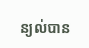ន្យល់បាន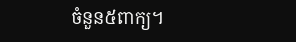ចំនួន៥ពាក្យ។